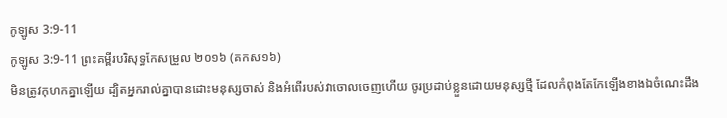កូឡូស 3:9-11
កូឡូស 3:9-11 ព្រះគម្ពីរបរិសុទ្ធកែសម្រួល ២០១៦ (គកស១៦)
មិនត្រូវកុហកគ្នាឡើយ ដ្បិតអ្នករាល់គ្នាបានដោះមនុស្សចាស់ និងអំពើរបស់វាចោលចេញហើយ ចូរប្រដាប់ខ្លួនដោយមនុស្សថ្មី ដែលកំពុងតែកែឡើងខាងឯចំណេះដឹង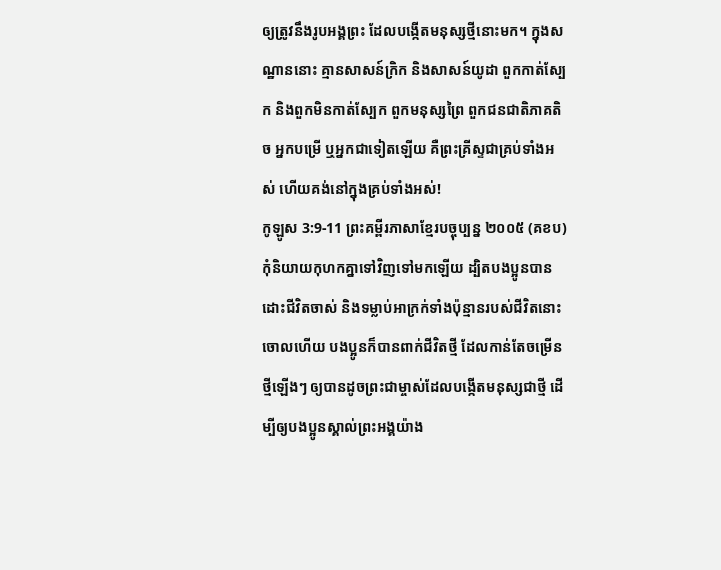ឲ្យត្រូវនឹងរូបអង្គព្រះ ដែលបង្កើតមនុស្សថ្មីនោះមក។ ក្នុងសណ្ឋាននោះ គ្មានសាសន៍ក្រិក និងសាសន៍យូដា ពួកកាត់ស្បែក និងពួកមិនកាត់ស្បែក ពួកមនុស្សព្រៃ ពួកជនជាតិភាគតិច អ្នកបម្រើ ឬអ្នកជាទៀតឡើយ គឺព្រះគ្រីស្ទជាគ្រប់ទាំងអស់ ហើយគង់នៅក្នុងគ្រប់ទាំងអស់!
កូឡូស 3:9-11 ព្រះគម្ពីរភាសាខ្មែរបច្ចុប្បន្ន ២០០៥ (គខប)
កុំនិយាយកុហកគ្នាទៅវិញទៅមកឡើយ ដ្បិតបងប្អូនបានដោះជីវិតចាស់ និងទម្លាប់អាក្រក់ទាំងប៉ុន្មានរបស់ជីវិតនោះចោលហើយ បងប្អូនក៏បានពាក់ជីវិតថ្មី ដែលកាន់តែចម្រើនថ្មីឡើងៗ ឲ្យបានដូចព្រះជាម្ចាស់ដែលបង្កើតមនុស្សជាថ្មី ដើម្បីឲ្យបងប្អូនស្គាល់ព្រះអង្គយ៉ាង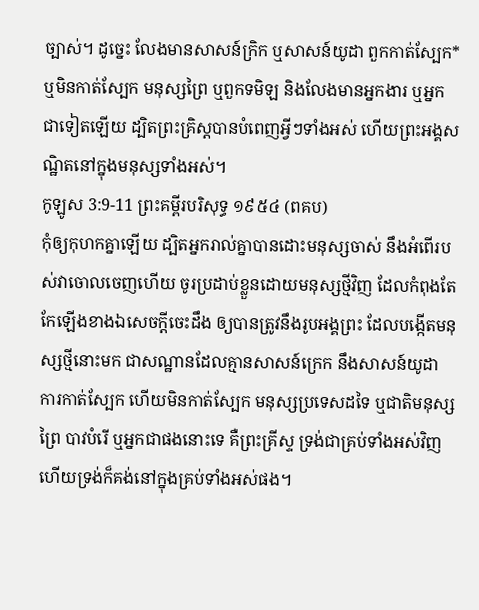ច្បាស់។ ដូច្នេះ លែងមានសាសន៍ក្រិក ឬសាសន៍យូដា ពួកកាត់ស្បែក* ឬមិនកាត់ស្បែក មនុស្សព្រៃ ឬពួកទមិឡ និងលែងមានអ្នកងារ ឬអ្នកជាទៀតឡើយ ដ្បិតព្រះគ្រិស្តបានបំពេញអ្វីៗទាំងអស់ ហើយព្រះអង្គសណ្ឋិតនៅក្នុងមនុស្សទាំងអស់។
កូឡូស 3:9-11 ព្រះគម្ពីរបរិសុទ្ធ ១៩៥៤ (ពគប)
កុំឲ្យកុហកគ្នាឡើយ ដ្បិតអ្នករាល់គ្នាបានដោះមនុស្សចាស់ នឹងអំពើរបស់វាចោលចេញហើយ ចូរប្រដាប់ខ្លួនដោយមនុស្សថ្មីវិញ ដែលកំពុងតែកែឡើងខាងឯសេចក្ដីចេះដឹង ឲ្យបានត្រូវនឹងរូបអង្គព្រះ ដែលបង្កើតមនុស្សថ្មីនោះមក ជាសណ្ឋានដែលគ្មានសាសន៍ក្រេក នឹងសាសន៍យូដា ការកាត់ស្បែក ហើយមិនកាត់ស្បែក មនុស្សប្រទេសដទៃ ឬជាតិមនុស្សព្រៃ បាវបំរើ ឬអ្នកជាផងនោះទេ គឺព្រះគ្រីស្ទ ទ្រង់ជាគ្រប់ទាំងអស់វិញ ហើយទ្រង់ក៏គង់នៅក្នុងគ្រប់ទាំងអស់ផង។